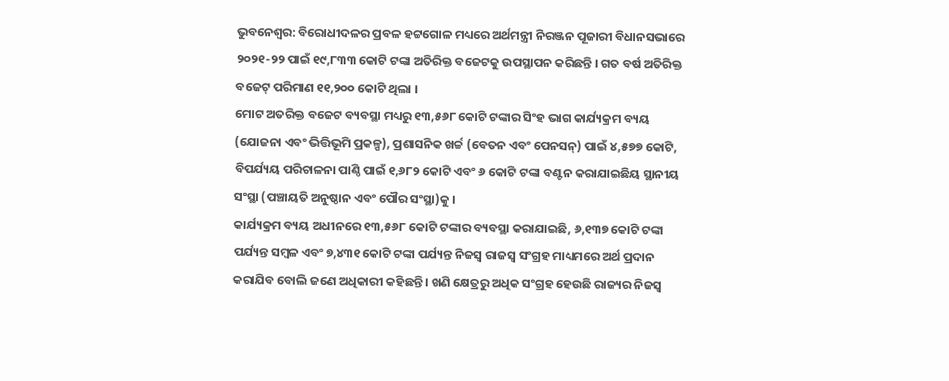ଭୁବନେଶ୍ୱର: ବିରୋଧୀଦଳର ପ୍ରବଳ ହଟ୍ଟଗୋଳ ମଧ୍ୟରେ ଅର୍ଥମନ୍ତ୍ରୀ ନିରଞ୍ଜନ ପୂଜାରୀ ବିଧାନସଭାରେ ୨୦୨୧-୨୨ ପାଇଁ ୧୯,୮୩୩ କୋଟି ଟଙ୍କା ଅତିରିକ୍ତ ବଜେଟକୁ ଉପସ୍ଥାପନ କରିଛନ୍ତି । ଗତ ବର୍ଷ ଅତିରିକ୍ତ ବଜେଟ୍ ପରିମାଣ ୧୧,୨୦୦ କୋଟି ଥିଲା ।
ମୋଟ ଅତରିକ୍ତ ବଜେଟ ବ୍ୟବସ୍ଥା ମଧ୍ୟରୁ ୧୩,୫୬୮ କୋଟି ଟଙ୍କାର ସିଂହ ଭାଗ କାର୍ଯ୍ୟକ୍ରମ ବ୍ୟୟ (ଯୋଜନା ଏବଂ ଭିତ୍ତିଭୂମି ପ୍ରକଳ୍ପ), ପ୍ରଶାସନିକ ଖର୍ଚ୍ଚ (ବେତନ ଏବଂ ପେନସନ୍) ପାଇଁ ୪,୫୭୭ କୋଟି, ବିପର୍ଯ୍ୟୟ ପରିଚାଳନା ପାଣ୍ଠି ପାଇଁ ୧,୬୮୨ କୋଟି ଏବଂ ୬ କୋଟି ଟଙ୍କା ବଣ୍ଟନ କରାଯାଇଛିୟ ସ୍ଥାନୀୟ ସଂସ୍ଥା (ପଞ୍ଚାୟତି ଅନୁଷ୍ଠାନ ଏବଂ ପୌର ସଂସ୍ଥା)କୁ ।
କାର୍ଯ୍ୟକ୍ରମ ବ୍ୟୟ ଅଧୀନରେ ୧୩,୫୬୮ କୋଟି ଟଙ୍କାର ବ୍ୟବସ୍ଥା କରାଯାଇଛି, ୬,୧୩୭ କୋଟି ଟଙ୍କା ପର୍ଯ୍ୟନ୍ତ ସମ୍ବଳ ଏବଂ ୭,୪୩୧ କୋଟି ଟଙ୍କା ପର୍ଯ୍ୟନ୍ତ ନିଜସ୍ୱ ରାଜସ୍ୱ ସଂଗ୍ରହ ମାଧ୍ୟମରେ ଅର୍ଥ ପ୍ରଦାନ କରାଯିବ ବୋଲି ଜଣେ ଅଧିକାରୀ କହିଛନ୍ତି । ଖଣି କ୍ଷେତ୍ରରୁ ଅଧିକ ସଂଗ୍ରହ ହେଉଛି ରାଜ୍ୟର ନିଜସ୍ୱ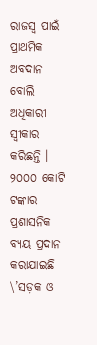ରାଜସ୍ୱ ପାଇଁ ପ୍ରାଥମିକ ଅବଦାନ ବୋଲି ଅଧିକାରୀ ସ୍ୱୀକାର କରିଛନ୍ତି ।
୨୦୦୦ କୋଟି ଟଙ୍କାର ପ୍ରଶାସନିକ ବ୍ୟୟ ପ୍ରଦାନ କରାଯାଇଛି \’ସଡ଼କ ଓ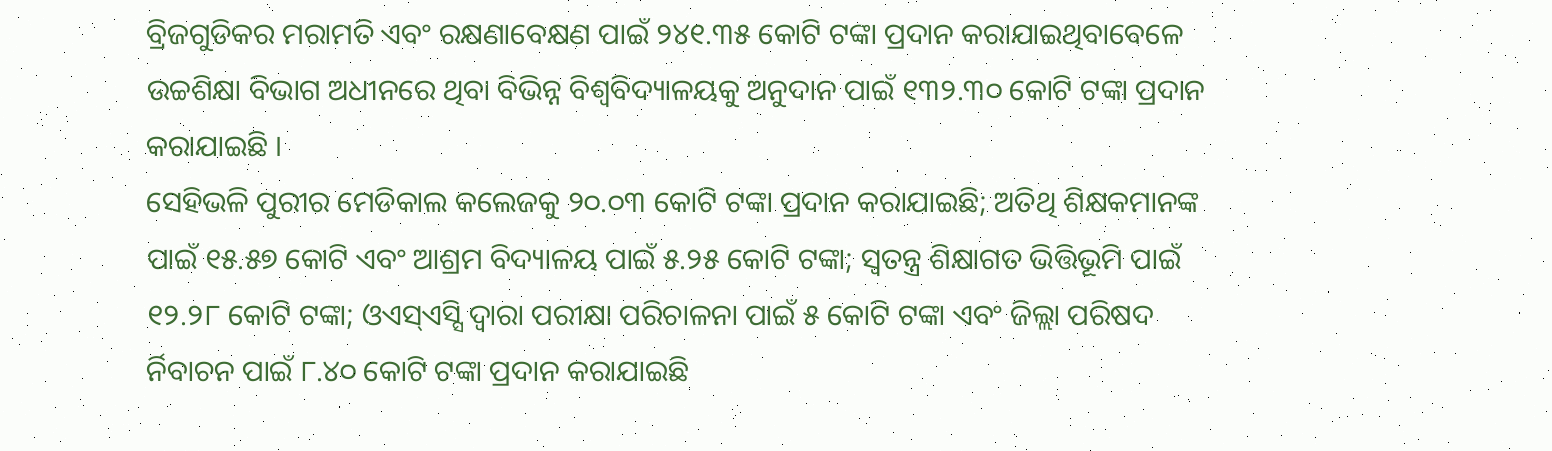ବ୍ରିଜଗୁଡିକର ମରାମତି ଏବଂ ରକ୍ଷଣାବେକ୍ଷଣ ପାଇଁ ୨୪୧.୩୫ କୋଟି ଟଙ୍କା ପ୍ରଦାନ କରାଯାଇଥିବାବେଳେ ଉଚ୍ଚଶିକ୍ଷା ବିଭାଗ ଅଧୀନରେ ଥିବା ବିଭିନ୍ନ ବିଶ୍ୱବିଦ୍ୟାଳୟକୁ ଅନୁଦାନ ପାଇଁ ୧୩୨.୩୦ କୋଟି ଟଙ୍କା ପ୍ରଦାନ କରାଯାଇଛି ।
ସେହିଭଳି ପୁରୀର ମେଡିକାଲ କଲେଜକୁ ୨୦.୦୩ କୋଟି ଟଙ୍କା ପ୍ରଦାନ କରାଯାଇଛି; ଅତିଥି ଶିକ୍ଷକମାନଙ୍କ ପାଇଁ ୧୫.୫୭ କୋଟି ଏବଂ ଆଶ୍ରମ ବିଦ୍ୟାଳୟ ପାଇଁ ୫.୨୫ କୋଟି ଟଙ୍କା; ସ୍ୱତନ୍ତ୍ର ଶିକ୍ଷାଗତ ଭିତ୍ତିଭୂମି ପାଇଁ ୧୨.୨୮ କୋଟି ଟଙ୍କା; ଓଏସ୍ଏସ୍ସି ଦ୍ୱାରା ପରୀକ୍ଷା ପରିଚାଳନା ପାଇଁ ୫ କୋଟି ଟଙ୍କା ଏବଂ ଜିଲ୍ଲା ପରିଷଦ ର୍ନିବାଚନ ପାଇଁ ୮.୪୦ କୋଟି ଟଙ୍କା ପ୍ରଦାନ କରାଯାଇଛି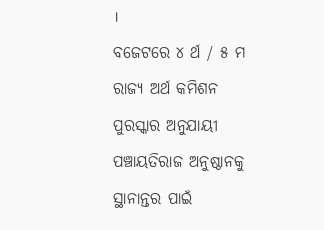।
ବଜେଟରେ ୪ ର୍ଥ / ୫ ମ ରାଜ୍ୟ ଅର୍ଥ କମିଶନ ପୁରସ୍କାର ଅନୁଯାୟୀ ପଞ୍ଚାୟତିରାଜ ଅନୁଷ୍ଠାନକୁ ସ୍ଥାନାନ୍ତର ପାଇଁ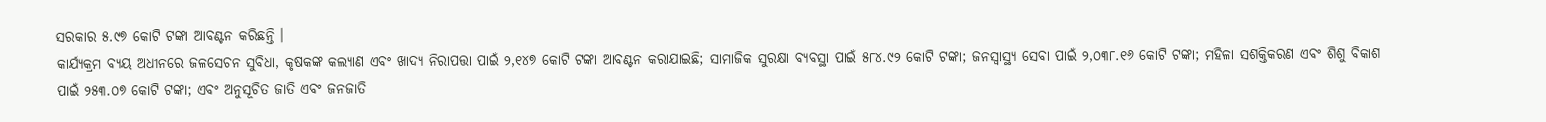ସରକାର ୫.୯୭ କୋଟି ଟଙ୍କା ଆବଣ୍ଟନ କରିଛନ୍ତି ।
କାର୍ଯ୍ୟକ୍ରମ ବ୍ୟୟ ଅଧୀନରେ ଜଳସେଚନ ସୁବିଧା, କୃଷକଙ୍କ କଲ୍ୟାଣ ଏବଂ ଖାଦ୍ୟ ନିରାପତ୍ତା ପାଇଁ ୨,୧୪୭ କୋଟି ଟଙ୍କା ଆବଣ୍ଟନ କରାଯାଇଛି; ସାମାଜିକ ସୁରକ୍ଷା ବ୍ୟବସ୍ଥା ପାଇଁ ୫୮୪.୯୨ କୋଟି ଟଙ୍କା; ଜନସ୍ୱାସ୍ଥ୍ୟ ସେବା ପାଇଁ ୨,୦୩୮.୧୬ କୋଟି ଟଙ୍କା; ମହିଳା ସଶକ୍ତିକରଣ ଏବଂ ଶିଶୁ ବିକାଶ ପାଇଁ ୨୫୩.୦୭ କୋଟି ଟଙ୍କା; ଏବଂ ଅନୁସୂଚିତ ଜାତି ଏବଂ ଜନଜାତି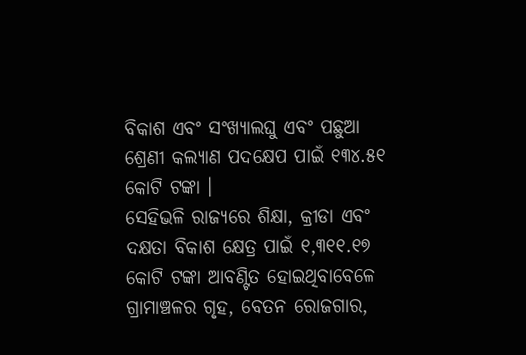ବିକାଶ ଏବଂ ସଂଖ୍ୟାଲଘୁ ଏବଂ ପଛୁଆ ଶ୍ରେଣୀ କଲ୍ୟାଣ ପଦକ୍ଷେପ ପାଇଁ ୧୩୪.୫୧ କୋଟି ଟଙ୍କା ।
ସେହିଭଳି ରାଜ୍ୟରେ ଶିକ୍ଷା, କ୍ରୀଡା ଏବଂ ଦକ୍ଷତା ବିକାଶ କ୍ଷେତ୍ର ପାଇଁ ୧,୩୧୧.୧୭ କୋଟି ଟଙ୍କା ଆବଣ୍ଟିତ ହୋଇଥିବାବେଳେ ଗ୍ରାମାଞ୍ଚଳର ଗୃହ, ବେତନ ରୋଜଗାର,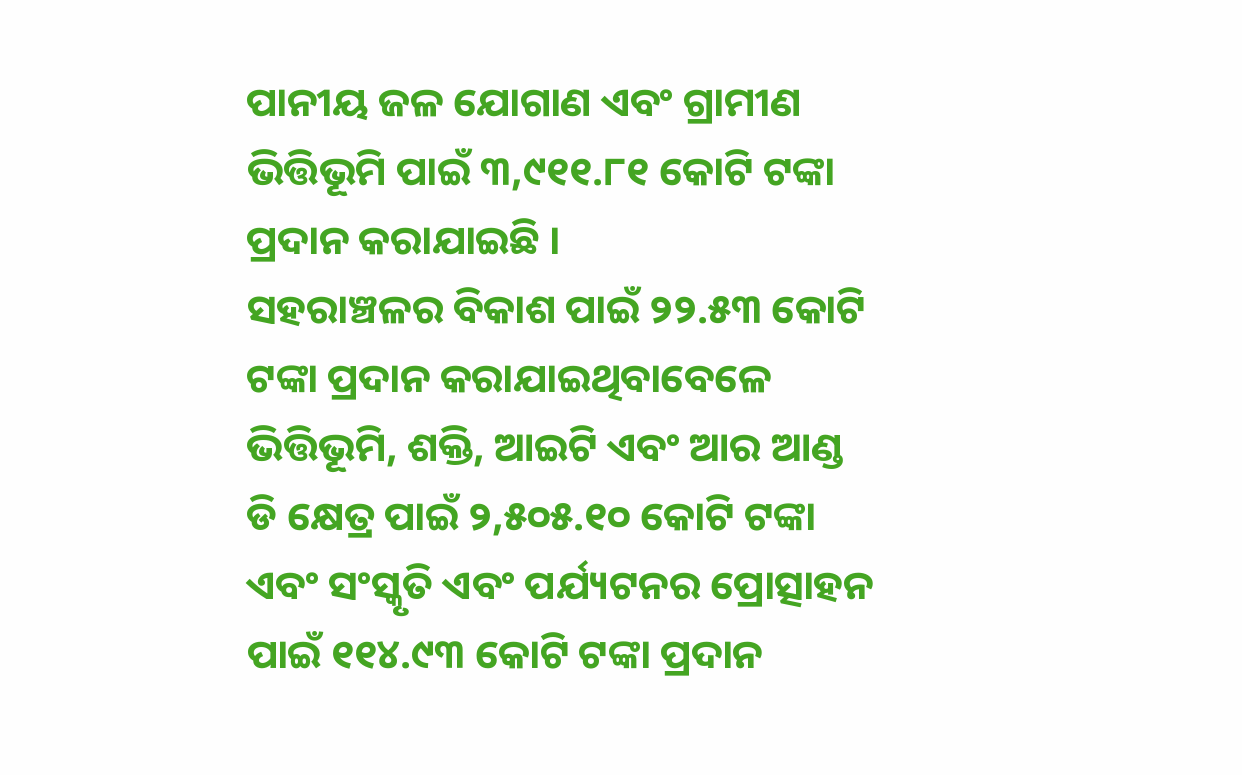ପାନୀୟ ଜଳ ଯୋଗାଣ ଏବଂ ଗ୍ରାମୀଣ ଭିତ୍ତିଭୂମି ପାଇଁ ୩,୯୧୧.୮୧ କୋଟି ଟଙ୍କା ପ୍ରଦାନ କରାଯାଇଛି ।
ସହରାଞ୍ଚଳର ବିକାଶ ପାଇଁ ୨୨.୫୩ କୋଟି ଟଙ୍କା ପ୍ରଦାନ କରାଯାଇଥିବାବେଳେ ଭିତ୍ତିଭୂମି, ଶକ୍ତି, ଆଇଟି ଏବଂ ଆର ଆଣ୍ଡ ଡି କ୍ଷେତ୍ର ପାଇଁ ୨,୫୦୫.୧୦ କୋଟି ଟଙ୍କା ଏବଂ ସଂସ୍କୃତି ଏବଂ ପର୍ଯ୍ୟଟନର ପ୍ରୋତ୍ସାହନ ପାଇଁ ୧୧୪.୯୩ କୋଟି ଟଙ୍କା ପ୍ରଦାନ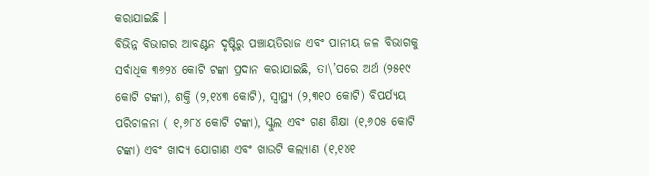କରାଯାଇଛି ।
ବିଭିନ୍ନ ବିଭାଗର ଆବଣ୍ଟନ ଦୃଷ୍ଟିରୁ ପଞ୍ଚାୟତିରାଜ ଏବଂ ପାନୀୟ ଜଳ ବିଭାଗକୁ ସର୍ବାଧିକ ୩୬୨୪ କୋଟି ଟଙ୍କା ପ୍ରଦାନ କରାଯାଇଛି, ତା\’ପରେ ଅର୍ଥ (୨୫୧୯ କୋଟି ଟଙ୍କା), ଶକ୍ତି (୨,୧୪୩ କୋଟି), ସ୍ୱାସ୍ଥ୍ୟ (୨,୩୧୦ କୋଟି) ବିପର୍ଯ୍ୟୟ ପରିଚାଳନା ( ୧,୬୮୪ କୋଟି ଟଙ୍କା), ସ୍କୁଲ ଏବଂ ଗଣ ଶିକ୍ଷା (୧,୬୦୫ କୋଟି ଟଙ୍କା) ଏବଂ ଖାଦ୍ୟ ଯୋଗାଣ ଏବଂ ଖାଉଟି କଲ୍ୟାଣ (୧,୧୪୧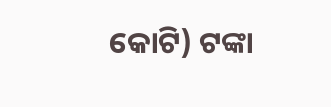କୋଟି) ଟଙ୍କା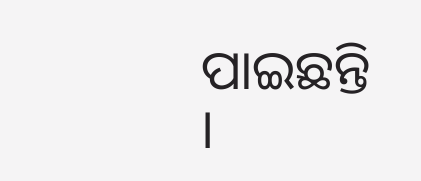ପାଇଛନ୍ତି ।